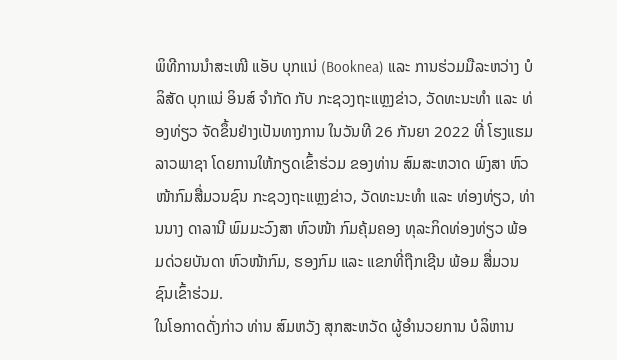ພິທີການນໍາສະເໜີ ແອັບ ບຸກແນ່ (Booknea) ແລະ ການຮ່ວມມືລະຫວ່າງ ບໍລິສັດ ບຸກແນ່ ອິນສ໌ ຈໍາກັດ ກັບ ກະຊວງຖະແຫຼງຂ່າວ, ວັດທະນະທໍາ ແລະ ທ່ອງທ່ຽວ ຈັດຂຶ້ນຢ່າງເປັນທາງການ ໃນວັນທີ 26 ກັນຍາ 2022 ທີ່ ໂຮງແຮມ ລາວພາຊາ ໂດຍການໃຫ້ກຽດເຂົ້າຮ່ວມ ຂອງທ່ານ ສົມສະຫວາດ ພົງສາ ຫົວໜ້າກົມສື່ມວນຊົນ ກະຊວງຖະແຫຼງຂ່າວ, ວັດທະນະທໍາ ແລະ ທ່ອງທ່ຽວ, ທ່ານນາງ ດາລານີ ພົມມະວົງສາ ຫົວໜ້າ ກົມຄຸ້ມຄອງ ທຸລະກິດທ່ອງທ່ຽວ ພ້ອມດ່ວຍບັນດາ ຫົວໜ້າກົມ, ຮອງກົມ ແລະ ແຂກທີ່ຖືກເຊີນ ພ້ອມ ສື່ມວນຊົນເຂົ້າຮ່ວມ.
ໃນໂອກາດດັ່ງກ່າວ ທ່ານ ສົມຫວັງ ສຸກສະຫວັດ ຜູ້ອໍານວຍການ ບໍລິຫານ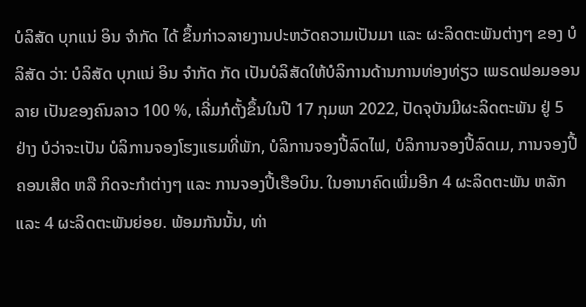ບໍລິສັດ ບຸກແນ່ ອິນ ຈໍາກັດ ໄດ້ ຂຶ້ນກ່າວລາຍງານປະຫວັດຄວາມເປັນມາ ແລະ ຜະລິດຕະພັນຕ່າງໆ ຂອງ ບໍລິສັດ ວ່າ: ບໍລິສັດ ບຸກແນ່ ອິນ ຈໍາກັດ ກັດ ເປັນບໍລິສັດໃຫ້ບໍລິການດ້ານການທ່ອງທ່ຽວ ເພຣດຟອມອອນລາຍ ເປັນຂອງຄົນລາວ 100 %, ເລີ່ມກໍຕັ້ງຂຶ້ນໃນປີ 17 ກຸມພາ 2022, ປັດຈຸບັນມີຜະລິດຕະພັນ ຢູ່ 5 ຢ່າງ ບໍວ່າຈະເປັນ ບໍລິການຈອງໂຮງແຮມທີ່ພັກ, ບໍລິການຈອງປີ້ລົດໄຟ, ບໍລິການຈອງປີ້ລົດເມ, ການຈອງປີ້ຄອນເສີດ ຫລື ກິດຈະກຳຕ່າງໆ ແລະ ການຈອງປີ້ເຮືອບິນ. ໃນອານາຄົດເພີ່ມອີກ 4 ຜະລິດຕະພັນ ຫລັກ ແລະ 4 ຜະລິດຕະພັນຍ່ອຍ. ພ້ອມກັນນັ້ນ, ທ່າ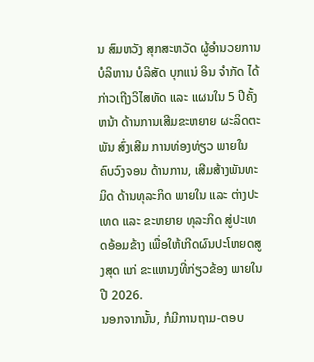ນ ສົມຫວັງ ສຸກສະຫວັດ ຜູ້ອໍານວຍການ ບໍລິຫານ ບໍລິສັດ ບຸກແນ່ ອິນ ຈໍາກັດ ໄດ້ ກ່າວເຖີງວິໄສທັດ ແລະ ແຜນໃນ 5 ປີຄັ້ງຫນ້າ ດ້ານການເສີມຂະຫຍາຍ ຜະລິດຕະພັນ ສົ່ງເສີມ ການທ່ອງທ່ຽວ ພາຍໃນຄົບວົງຈອນ ດ້ານການ, ເສີມສ້າງພັນທະມິດ ດ້ານທຸລະກິດ ພາຍໃນ ແລະ ຕ່າງປະເທດ ແລະ ຂະຫຍາຍ ທຸລະກິດ ສູ່ປະເທດອ້ອມຂ້າງ ເພື່ອໃຫ້ເກີດຜົນປະໂຫຍດສູງສຸດ ແກ່ ຂະແຫນງທີ່ກ່ຽວຂ້ອງ ພາຍໃນປີ 2026.
ນອກຈາກນັ້ນ, ກໍມີການຖາມ-ຕອບ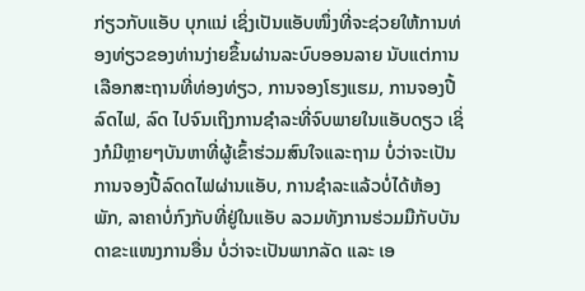ກ່ຽວກັບແອັບ ບຸກແນ່ ເຊິ່ງເປັນແອັບໜຶ່ງທີ່ຈະຊ່ວຍໃຫ້ການທ່ອງທ່ຽວຂອງທ່ານງ່າຍຂຶ້ນຜ່ານລະບົບອອນລາຍ ນັບແຕ່ການເລືອກສະຖານທີ່ທ່ອງທ່ຽວ, ການຈອງໂຮງແຮມ, ການຈອງປີ້ລົດໄຟ, ລົດ ໄປຈົນເຖິງການຊໍາລະທີ່ຈົບພາຍໃນແອັບດຽວ ເຊິ່ງກໍມີຫຼາຍໆບັນຫາທີ່ຜູ້ເຂົ້າຮ່ວມສົນໃຈແລະຖາມ ບໍ່ວ່າຈະເປັນການຈອງປີ້ລົດດໄຟຜ່ານແອັບ, ການຊໍາລະແລ້ວບໍ່ໄດ້ຫ້ອງພັກ, ລາຄາບໍ່ກົງກັບທີ່ຢູ່ໃນແອັບ ລວມທັງການຮ່ວມມືກັບບັນດາຂະແໜງການອື່ນ ບໍ່ວ່າຈະເປັນພາກລັດ ແລະ ເອ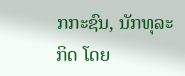ກກະຊົນ, ນັກທຸລະກິດ ໂດຍ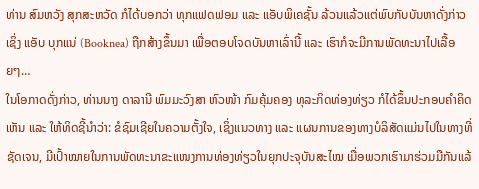ທ່ານ ສົມຫວັງ ສຸກສະຫວັດ ກໍໄດ້ບອກວ່າ ທຸກແຟດຟອມ ແລະ ແອັບພິເຄຊັ້ນ ລ້ວນແລ້ວແຕ່ພົບກັບບັນຫາດັ່ງກ່າວ ເຊິ່ງ ແອັບ ບຸກແນ່ (Booknea) ຖືກສ້າງຂຶ້ນມາ ເພື່ອຕອບໂຈດບັນຫາເລົ່ານີ້ ແລະ ເຮົາກໍຈະມີການພັດທະນາໄປເລື້ອຍໆ…
ໃນໂອກາດດັ່ງກ່າວ, ທ່ານນາງ ດາລານີ ພົມມະວົງສາ ຫົວໜ້າ ກົມຄຸ້ມຄອງ ທຸລະກິດທ່ອງທ່ຽວ ກໍໄດ້ຂຶ້ນປະກອບຄໍາຄິດເຫັນ ແລະ ໃຫ້ທິດຊີ້ນໍາວ່າ: ຂໍຊົມເຊີຍໃນຄວາມຕັ້ງໃຈ, ເຊິ່ງແນວທາງ ແລະ ແຜນການຂອງທາງບໍລິສັດແມ່ນໄປໃນທາງທີ່ຊັດເຈນ, ມີເປົ້າໝາຍໃນການພັດທະນາຂະແໜງການທ່ອງທ່ຽວໃນຍຸກປະຈຸບັນສະໄໝ ເມື່ອພວກເຮົາມາຮ່ວມມືກັນແລ້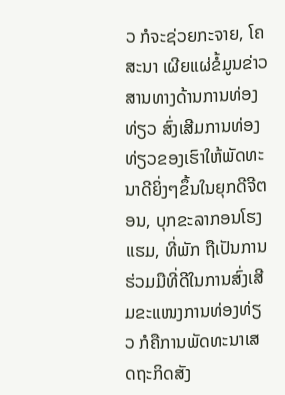ວ ກໍຈະຊ່ວຍກະຈາຍ, ໂຄສະນາ ເຜີຍແຜ່ຂໍ້ມູນຂ່າວສານທາງດ້ານການທ່ອງທ່ຽວ ສົ່ງເສີມການທ່ອງທ່ຽວຂອງເຮົາໃຫ້ພັດທະນາດີຍິ່ງໆຂຶ້ນໃນຍຸກດີຈີຕອນ, ບຸກຂະລາກອນໂຮງແຮມ, ທີ່ພັກ ຖືເປັນການຮ່ວມມືທີ່ດີໃນການສົ່ງເສີມຂະແໜງການທ່ອງທ່ຽວ ກໍຄືການພັດທະນາເສດຖະກິດສັງ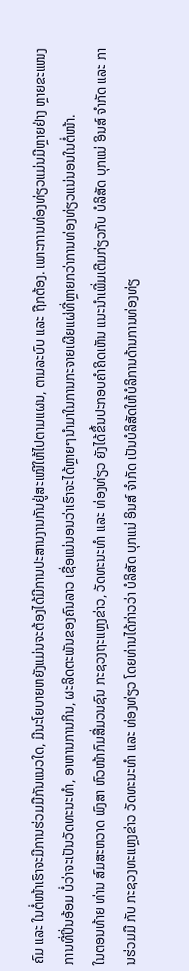ຄົມ ແລະ ໃນຕໍ່ໜ້າເຮົາຈະມີການຮ່ວມມືກັນແນວໃດ, ມີນະໂຍບາຍຫຍັງແມ່ນຈະຕ້ອງໄດ້ມີການປະສານງານກັນຢູ່ສະເໝີໃຫ້ໄປຕາມແຜນ, ຕາມລະບົບ ແລະ ຖືກຕ້ອງ. ເພາະການທ່ອງທ່ຽວແມ່ນມີຫຼາຍຢ່າງ ຫຼາຍຂະແໜງການທີ່ປິ່ນອ້ອມ ບໍ່ວ່າຈະເປັນວັດທະນະທໍາ, ອາຫານການກິນ, ຜະລິດຕະພັນຂອງຄົນລາວ ເຊື່ອແນ່ນອນວ່າເຮົາຈະໄດ້ຫຼາຍໆນໍາມາໃນການກະຈາຍເຜີຍແຜ່ທີ່ຫຼາຍກວ່າການທ່ອງທ່ຽວແນ່ນອນໃນຕໍ່ໜ້າ.
ໃນຕອນທ້າຍ ທ່ານ ສົມສະຫວາດ ພົງສາ ຫົວໜ້າກົມສື່ມວນຊົນ ກະຊວງຖະແຫຼງຂ່າວ, ວັດທະນະທໍາ ແລະ ທ່ອງທ່ຽວ ຍັງໄດ້ຂຶ້ນປະກອບຄໍາຄິດເຫັນ ແນະນໍາເພີ່ມເຕີມກ່ຽວກັບ ບໍລິສັດ ບຸກແນ່ ອິນສ໌ ຈໍາກັດ ແລະ ການຮ່ວມມື ກັບ ກະຊວງທະແຫຼງຂ່າວ ວັດທະນະທໍາ ແລະ ທ່ອງທ່ຽວ ໂດຍທ່ານໄດ້ກ່າວວ່າ ບໍລິສັດ ບຸກແນ່ ອິນສ໌ ຈໍາກັດ ເປັນບໍລິສັດໃຫ້ບໍລິການດ້ານການທ່ອງທ່ຽ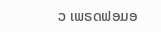ວ ເພຣດຟອມອ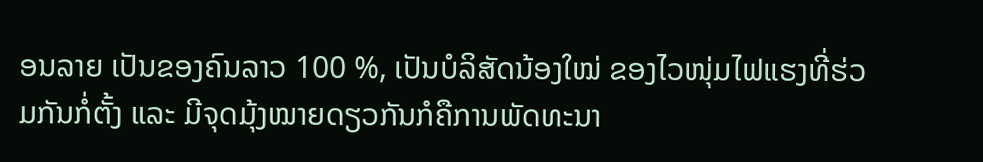ອນລາຍ ເປັນຂອງຄົນລາວ 100 %, ເປັນບໍລິສັດນ້ອງໃໝ່ ຂອງໄວໜຸ່ມໄຟແຮງທີ່ຮ່ວມກັນກໍ່ຕັ້ງ ແລະ ມີຈຸດມຸ້ງໝາຍດຽວກັນກໍຄືການພັດທະນາ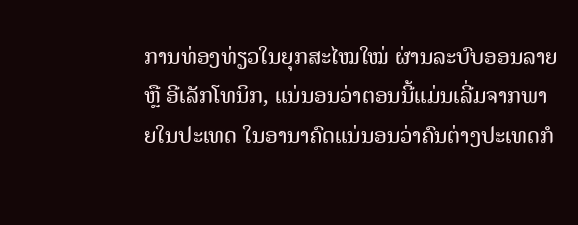ການທ່ອງທ່ຽວໃນຍຸກສະໄໝໃໝ່ ຜ່ານລະບົບອອນລາຍ ຫຼື ອີເລັກໂທນິກ, ແນ່ນອນວ່າຕອນນີ້ແມ່ນເລີ່ມຈາກພາຍໃນປະເທດ ໃນອານາຄົດແນ່ນອນວ່າຄົນຕ່າງປະເທດກໍ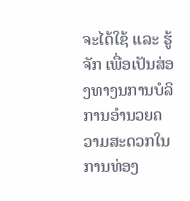ຈະໄດ້ໃຊ້ ແລະ ຮູ້ຈັກ ເພື່ອເປັນສ່ອງທາງນການບໍລິການອໍານວຍຄວາມສະດວກໃນການທ່ອງ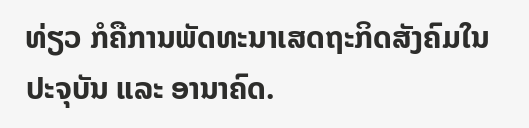ທ່ຽວ ກໍຄືການພັດທະນາເສດຖະກິດສັງຄົມໃນປະຈຸບັນ ແລະ ອານາຄົດ.